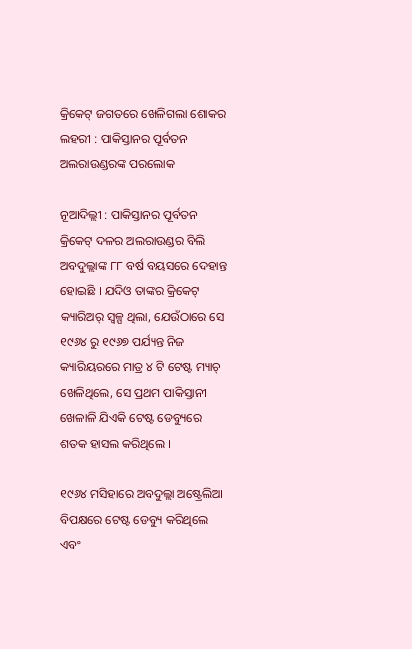କ୍ରିକେଟ୍ ଜଗତରେ ଖେଳିଗଲା ଶୋକର ଲହରୀ : ପାକିସ୍ତାନର ପୂର୍ବତନ ଅଲରାଉଣ୍ଡରଙ୍କ ପରଲୋକ

ନୂଆଦିଲ୍ଲୀ : ପାକିସ୍ତାନର ପୂର୍ବତନ କ୍ରିକେଟ୍ ଦଳର ଅଲରାଉଣ୍ଡର ବିଲି ଅବଦୁଲ୍ଲାଙ୍କ ୮୮ ବର୍ଷ ବୟସରେ ଦେହାନ୍ତ ହୋଇଛି । ଯଦିଓ ତାଙ୍କର କ୍ରିକେଟ୍ କ୍ୟାରିଅର୍ ସ୍ୱଳ୍ପ ଥିଲା, ଯେଉଁଠାରେ ସେ ୧୯୬୪ ରୁ ୧୯୬୭ ପର୍ଯ୍ୟନ୍ତ ନିଜ କ୍ୟାରିୟରରେ ମାତ୍ର ୪ ଟି ଟେଷ୍ଟ ମ୍ୟାଚ୍ ଖେଳିଥିଲେ, ସେ ପ୍ରଥମ ପାକିସ୍ତାନୀ ଖେଳାଳି ଯିଏକି ଟେଷ୍ଟ ଡେବ୍ୟୁରେ ଶତକ ହାସଲ କରିଥିଲେ ।

୧୯୬୪ ମସିହାରେ ଅବଦୁଲ୍ଲା ଅଷ୍ଟ୍ରେଲିଆ ବିପକ୍ଷରେ ଟେଷ୍ଟ ଡେବ୍ୟୁ କରିଥିଲେ ଏବଂ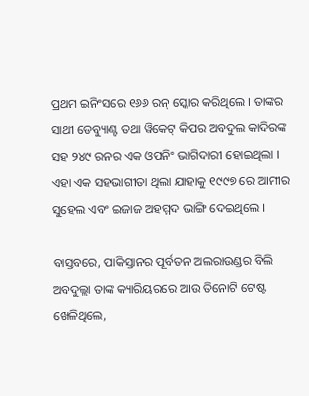ପ୍ରଥମ ଇନିଂସରେ ୧୬୬ ରନ୍ ସ୍କୋର କରିଥିଲେ । ତାଙ୍କର ସାଥୀ ଡେବ୍ୟୁାଣ୍ଟ ତଥା ୱିକେଟ୍ କିପର ଅବଦୁଲ କାଦିରଙ୍କ ସହ ୨୪୯ ରନର ଏକ ଓପନିଂ ଭାଗିଦାରୀ ହୋଇଥିଲା । ଏହା ଏକ ସହଭାଗୀତା ଥିଲା ଯାହାକୁ ୧୯୯୭ ରେ ଆମୀର ସୁହେଲ ଏବଂ ଇଜାଜ ଅହମ୍ମଦ ଭାଙ୍ଗି ଦେଇଥିଲେ ।

ବାସ୍ତବରେ, ପାକିସ୍ତାନର ପୂର୍ବତନ ଅଲରାଉଣ୍ଡର ବିଲି ଅବଦୁଲ୍ଲା ତାଙ୍କ କ୍ୟାରିୟରରେ ଆଉ ତିନୋଟି ଟେଷ୍ଟ ଖେଳିଥିଲେ,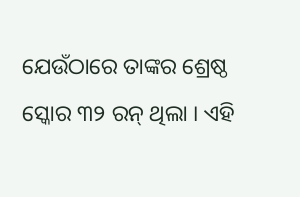ଯେଉଁଠାରେ ତାଙ୍କର ଶ୍ରେଷ୍ଠ ସ୍କୋର ୩୨ ରନ୍ ଥିଲା । ଏହି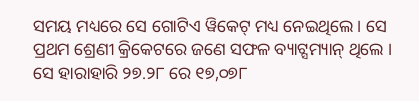ସମୟ ମଧ୍ୟରେ ସେ ଗୋଟିଏ ୱିକେଟ୍ ମଧ୍ୟ ନେଇଥିଲେ । ସେ ପ୍ରଥମ ଶ୍ରେଣୀ କ୍ରିକେଟରେ ଜଣେ ସଫଳ ବ୍ୟାଟ୍ସମ୍ୟାନ୍ ଥିଲେ । ସେ ହାରାହାରି ୨୭.୨୮ ରେ ୧୭,୦୭୮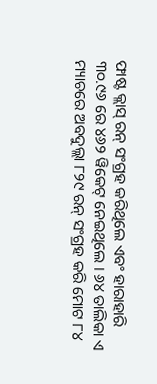ଫାଷ୍ଟ କ୍ଲାସ୍ ରନ୍ ସଂଗ୍ରହ କରିଥିଲେ ଏବଂ ହାରାହାରି ୩୦.୯୬ ରେ ୪୬୨ ୱିକେଟ୍ ନେଇଥିଲେ । ୬୪ ତାଲିକା ଏ ମ୍ୟାଚରେ ଅବଦୁଲ୍ଲା ୮୨୯ ରନ୍ ସଂଗ୍ରହ କରି ମୋଟ ୮୪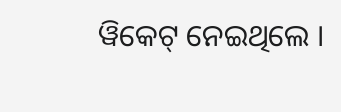ୱିକେଟ୍ ନେଇଥିଲେ ।